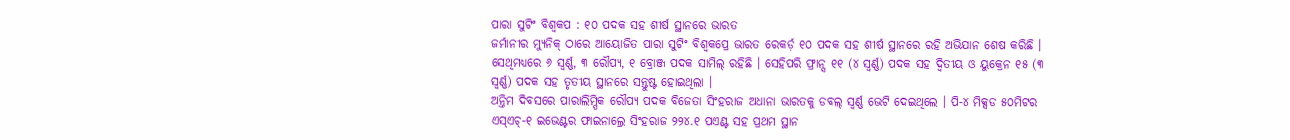ପାରା ସୁଟିଂ ବିଶ୍ୱକପ : ୧୦ ପଦକ ସହ ଶୀର୍ଷ ସ୍ଥାନରେ ଭାରତ
ଜର୍ମାନୀର ମ୍ୟୁନିକ୍ ଠାରେ ଆୟୋଜିତ ପାରା ସୁଟିଂ ବିଶ୍ୱକପ୍ରେ ଭାରତ ରେକର୍ଡ଼ ୧୦ ପଦକ ସହ ଶୀର୍ଷ ସ୍ଥାନରେ ରହି ଅଭିଯାନ ଶେଷ କରିଛି । ସେଥିମଧ୍ୟରେ ୬ ସ୍ୱର୍ଣ୍ଣ, ୩ ରୌପ୍ୟ, ୧ ବ୍ରୋଞ୍ଜ ପଦକ ସାମିଲ୍ ରହିଛି । ସେହିପରି ଫ୍ରାନ୍ସ ୧୧ (୪ ସ୍ୱର୍ଣ୍ଣ) ପଦକ ସହ ଦ୍ୱିତୀୟ ଓ ୟୁକ୍ରେନ ୧୫ (୩ ସ୍ୱର୍ଣ୍ଣ) ପଦକ ସହ ତୃତୀୟ ସ୍ଥାନରେ ସନ୍ତୁଷ୍ଟ ହୋଇଥିଲା ।
ଅନ୍ତିମ ଦିବସରେ ପାରାଲିମ୍ପିକ ରୌପ୍ୟ ପଦକ ବିଜେତା ସିଂହରାଜ ଅଧାନା ଭାରତକୁ ଡବଲ୍ ସ୍ୱର୍ଣ୍ଣ ଭେଟି ଦେଇଥିଲେ । ପି-୪ ମିକ୍ସଡ ୫୦ମିଟର ଏସ୍ଏଚ୍-୧ ଇଭେଣ୍ଟର ଫାଇନାଲ୍ରେ ସିଂହରାଜ ୨୨୪.୧ ପଏଣ୍ଟ ସହ ପ୍ରଥମ ସ୍ଥାନ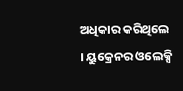ଅଧିକାର କରିଥିଲେ । ୟୁକ୍ରେନର ଓଲେକ୍ସି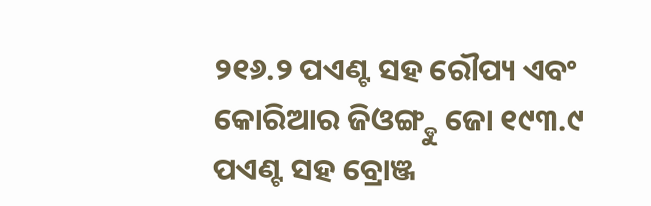୨୧୬.୨ ପଏଣ୍ଟ ସହ ରୌପ୍ୟ ଏବଂ କୋରିଆର ଜିଓଙ୍ଗ୍ଡୁ ଜୋ ୧୯୩.୯ ପଏଣ୍ଟ ସହ ବ୍ରୋଞ୍ଜ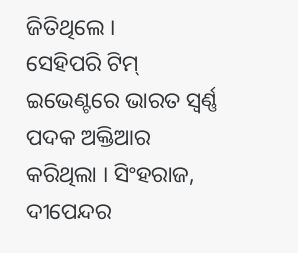ଜିତିଥିଲେ ।
ସେହିପରି ଟିମ୍ ଇଭେଣ୍ଟରେ ଭାରତ ସ୍ୱର୍ଣ୍ଣ ପଦକ ଅକ୍ତିଆର କରିଥିଲା । ସିଂହରାଜ, ଦୀପେନ୍ଦର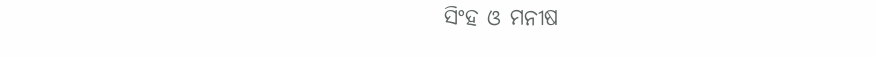ସିଂହ ଓ ମନୀଷ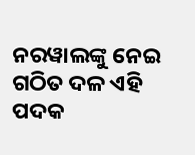ନରୱାଲଙ୍କୁ ନେଇ ଗଠିତ ଦଳ ଏହି ପଦକ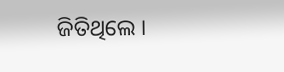ଜିତିଥିଲେ ।